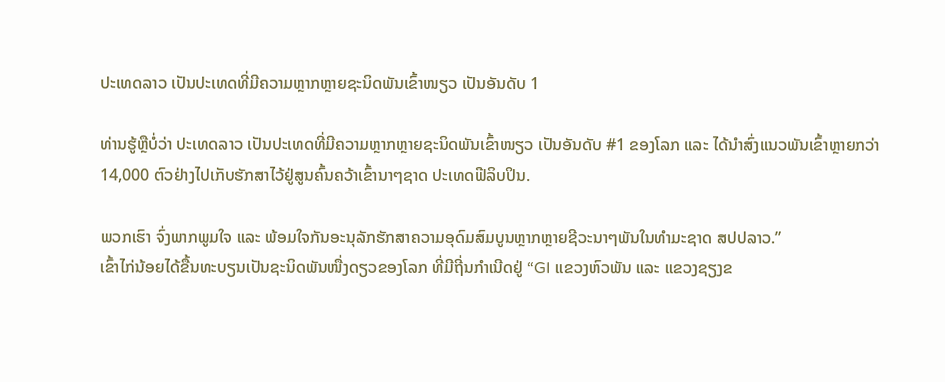ປະເທດລາວ ເປັນປະເທດທີ່ມີຄວາມຫຼາກຫຼາຍຊະນິດພັນເຂົ້າໜຽວ ເປັນອັນດັບ 1

ທ່ານຮູ້ຫຼືບໍ່ວ່າ ປະເທດລາວ ເປັນປະເທດທີ່ມີຄວາມຫຼາກຫຼາຍຊະນິດພັນເຂົ້າໜຽວ ເປັນອັນດັບ #1 ຂອງໂລກ ແລະ ໄດ້ນຳສົ່ງແນວພັນເຂົ້າຫຼາຍກວ່າ 14,000 ຕົວຢ່າງໄປເກັບຮັກສາໄວ້ຢູ່ສູນຄົ້ນຄວ້າເຂົ້ານາໆຊາດ ປະເທດຟີລິບປິນ.

ພວກເຮົາ ຈົ່ງພາກພູມໃຈ ແລະ ພ້ອມໃຈກັນອະນຸລັກຮັກສາຄວາມອຸດົມສົມບູນຫຼາກຫຼາຍຊີວະນາໆພັນໃນທຳມະຊາດ ສປປລາວ.”
ເຂົ້າໄກ່ນ້ອຍໄດ້ຂື້ນທະບຽນເປັນຊະນິດພັນໜື່ງດຽວຂອງໂລກ ທີ່ມີຖີ່ນກຳເນີດຢູ່ “GI ແຂວງຫົວພັນ ແລະ ແຂວງຊຽງຂ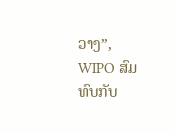ວາງ”, WIPO ສົມທົບກັບ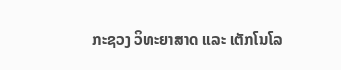ກະຊວງ ວິທະຍາສາດ ແລະ ເຕັກໂນໂລ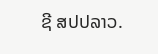ຊີ ສປປລາວ.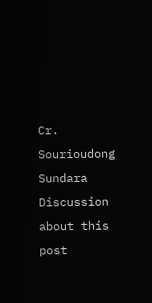Cr. Sourioudong Sundara
Discussion about this post